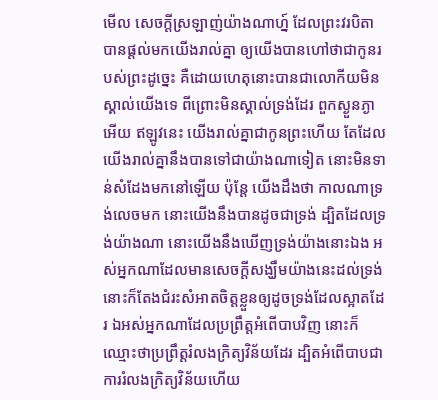មើល សេចក្ដីស្រឡាញ់យ៉ាងណាហ្ន៍ ដែលព្រះវរបិតាបានផ្តល់មកយើងរាល់គ្នា ឲ្យយើងបានហៅថាជាកូនរបស់ព្រះដូច្នេះ គឺដោយហេតុនោះបានជាលោកីយមិនស្គាល់យើងទេ ពីព្រោះមិនស្គាល់ទ្រង់ដែរ ពួកស្ងួនភ្ងាអើយ ឥឡូវនេះ យើងរាល់គ្នាជាកូនព្រះហើយ តែដែលយើងរាល់គ្នានឹងបានទៅជាយ៉ាងណាទៀត នោះមិនទាន់សំដែងមកនៅឡើយ ប៉ុន្តែ យើងដឹងថា កាលណាទ្រង់លេចមក នោះយើងនឹងបានដូចជាទ្រង់ ដ្បិតដែលទ្រង់យ៉ាងណា នោះយើងនឹងឃើញទ្រង់យ៉ាងនោះឯង អស់អ្នកណាដែលមានសេចក្ដីសង្ឃឹមយ៉ាងនេះដល់ទ្រង់ នោះក៏តែងជំរះសំអាតចិត្តខ្លួនឲ្យដូចទ្រង់ដែលស្អាតដែរ ឯអស់អ្នកណាដែលប្រព្រឹត្តអំពើបាបវិញ នោះក៏ឈ្មោះថាប្រព្រឹត្តរំលងក្រិត្យវិន័យដែរ ដ្បិតអំពើបាបជាការរំលងក្រិត្យវិន័យហើយ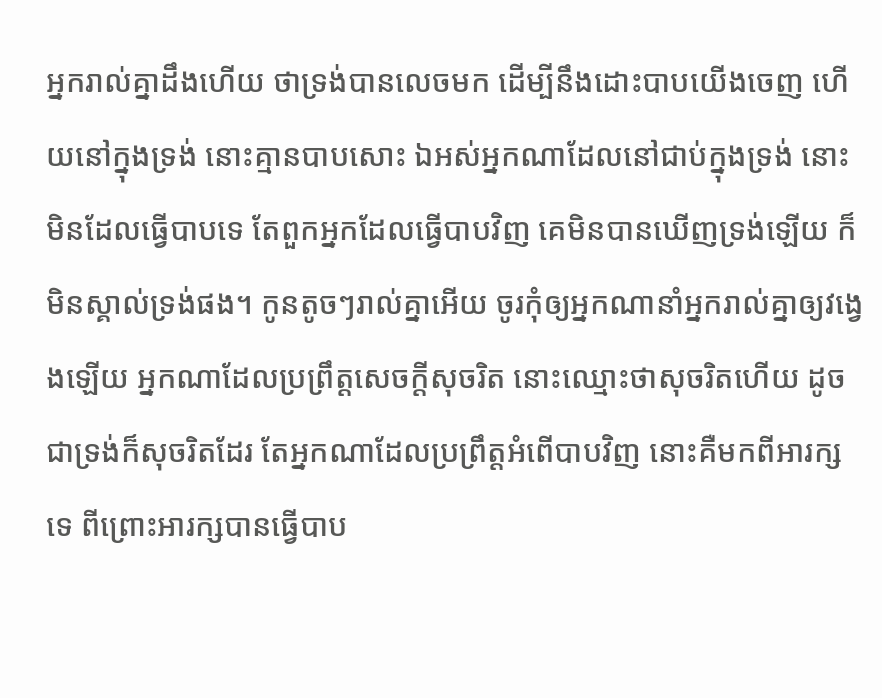អ្នករាល់គ្នាដឹងហើយ ថាទ្រង់បានលេចមក ដើម្បីនឹងដោះបាបយើងចេញ ហើយនៅក្នុងទ្រង់ នោះគ្មានបាបសោះ ឯអស់អ្នកណាដែលនៅជាប់ក្នុងទ្រង់ នោះមិនដែលធ្វើបាបទេ តែពួកអ្នកដែលធ្វើបាបវិញ គេមិនបានឃើញទ្រង់ឡើយ ក៏មិនស្គាល់ទ្រង់ផង។ កូនតូចៗរាល់គ្នាអើយ ចូរកុំឲ្យអ្នកណានាំអ្នករាល់គ្នាឲ្យវង្វេងឡើយ អ្នកណាដែលប្រព្រឹត្តសេចក្ដីសុចរិត នោះឈ្មោះថាសុចរិតហើយ ដូចជាទ្រង់ក៏សុចរិតដែរ តែអ្នកណាដែលប្រព្រឹត្តអំពើបាបវិញ នោះគឺមកពីអារក្សទេ ពីព្រោះអារក្សបានធ្វើបាប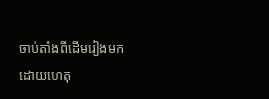ចាប់តាំងពីដើមរៀងមក ដោយហេតុ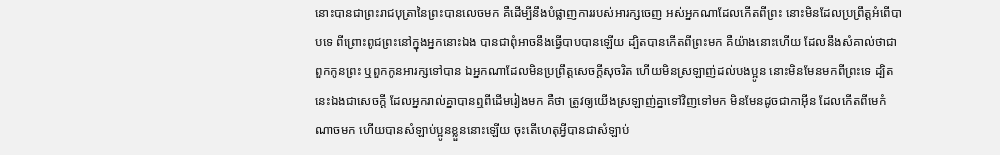នោះបានជាព្រះរាជបុត្រានៃព្រះបានលេចមក គឺដើម្បីនឹងបំផ្លាញការរបស់អារក្សចេញ អស់អ្នកណាដែលកើតពីព្រះ នោះមិនដែលប្រព្រឹត្តអំពើបាបទេ ពីព្រោះពូជព្រះនៅក្នុងអ្នកនោះឯង បានជាពុំអាចនឹងធ្វើបាបបានឡើយ ដ្បិតបានកើតពីព្រះមក គឺយ៉ាងនោះហើយ ដែលនឹងសំគាល់ថាជាពួកកូនព្រះ ឬពួកកូនអារក្សទៅបាន ឯអ្នកណាដែលមិនប្រព្រឹត្តសេចក្ដីសុចរិត ហើយមិនស្រឡាញ់ដល់បងប្អូន នោះមិនមែនមកពីព្រះទេ ដ្បិតនេះឯងជាសេចក្ដី ដែលអ្នករាល់គ្នាបានឮពីដើមរៀងមក គឺថា ត្រូវឲ្យយើងស្រឡាញ់គ្នាទៅវិញទៅមក មិនមែនដូចជាកាអ៊ីន ដែលកើតពីមេកំណាចមក ហើយបានសំឡាប់ប្អូនខ្លួននោះឡើយ ចុះតើហេតុអ្វីបានជាសំឡាប់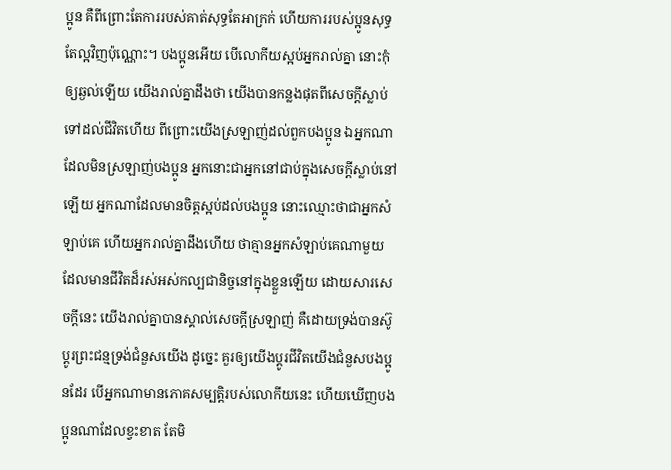ប្អូន គឺពីព្រោះតែការរបស់គាត់សុទ្ធតែអាក្រក់ ហើយការរបស់ប្អូនសុទ្ធតែល្អវិញប៉ុណ្ណោះ។ បងប្អូនអើយ បើលោកីយស្អប់អ្នករាល់គ្នា នោះកុំឲ្យឆ្ងល់ឡើយ យើងរាល់គ្នាដឹងថា យើងបានកន្លងផុតពីសេចក្ដីស្លាប់ ទៅដល់ជីវិតហើយ ពីព្រោះយើងស្រឡាញ់ដល់ពួកបងប្អូន ឯអ្នកណាដែលមិនស្រឡាញ់បងប្អូន អ្នកនោះជាអ្នកនៅជាប់ក្នុងសេចក្ដីស្លាប់នៅឡើយ អ្នកណាដែលមានចិត្តស្អប់ដល់បងប្អូន នោះឈ្មោះថាជាអ្នកសំឡាប់គេ ហើយអ្នករាល់គ្នាដឹងហើយ ថាគ្មានអ្នកសំឡាប់គេណាមួយ ដែលមានជីវិតដ៏រស់អស់កល្បជានិច្ចនៅក្នុងខ្លួនឡើយ ដោយសារសេចក្ដីនេះ យើងរាល់គ្នាបានស្គាល់សេចក្ដីស្រឡាញ់ គឺដោយទ្រង់បានស៊ូប្តូរព្រះជន្មទ្រង់ជំនួសយើង ដូច្នេះ គួរឲ្យយើងប្តូរជីវិតយើងជំនួសបងប្អូនដែរ បើអ្នកណាមានភោគសម្បត្តិរបស់លោកីយនេះ ហើយឃើញបងប្អូនណាដែលខ្វះខាត តែមិ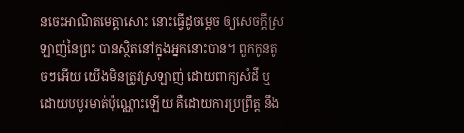នចេះអាណិតមេត្តាសោះ នោះធ្វើដូចម្តេច ឲ្យសេចក្ដីស្រឡាញ់នៃព្រះ បានស្ថិតនៅក្នុងអ្នកនោះបាន។ ពួកកូនតូចៗអើយ យើងមិនត្រូវស្រឡាញ់ ដោយពាក្យសំដី ឬដោយបបូរមាត់ប៉ុណ្ណោះឡើយ គឺដោយការប្រព្រឹត្ត នឹង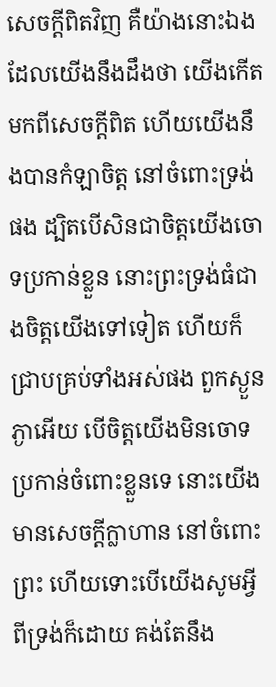សេចក្ដីពិតវិញ គឺយ៉ាងនោះឯងដែលយើងនឹងដឹងថា យើងកើតមកពីសេចក្ដីពិត ហើយយើងនឹងបានកំឡាចិត្ត នៅចំពោះទ្រង់ផង ដ្បិតបើសិនជាចិត្តយើងចោទប្រកាន់ខ្លួន នោះព្រះទ្រង់ធំជាងចិត្តយើងទៅទៀត ហើយក៏ជ្រាបគ្រប់ទាំងអស់ផង ពួកស្ងួនភ្ងាអើយ បើចិត្តយើងមិនចោទប្រកាន់ចំពោះខ្លួនទេ នោះយើងមានសេចក្ដីក្លាហាន នៅចំពោះព្រះ ហើយទោះបើយើងសូមអ្វីពីទ្រង់ក៏ដោយ គង់តែនឹង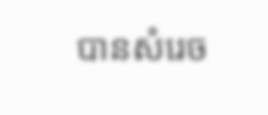បានសំរេច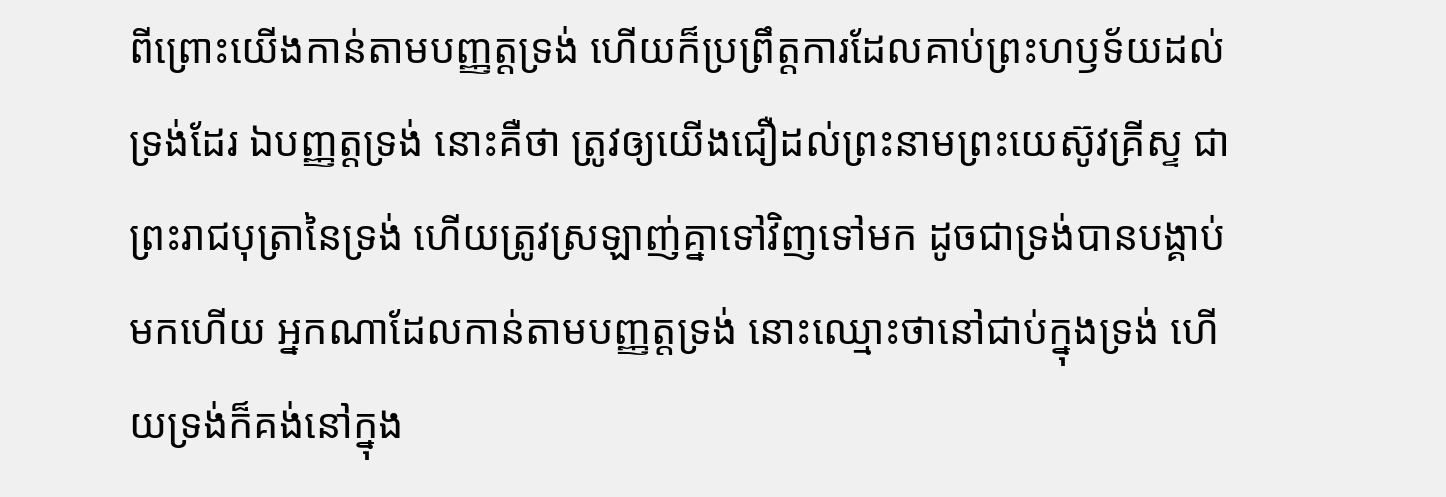ពីព្រោះយើងកាន់តាមបញ្ញត្តទ្រង់ ហើយក៏ប្រព្រឹត្តការដែលគាប់ព្រះហឫទ័យដល់ទ្រង់ដែរ ឯបញ្ញត្តទ្រង់ នោះគឺថា ត្រូវឲ្យយើងជឿដល់ព្រះនាមព្រះយេស៊ូវគ្រីស្ទ ជាព្រះរាជបុត្រានៃទ្រង់ ហើយត្រូវស្រឡាញ់គ្នាទៅវិញទៅមក ដូចជាទ្រង់បានបង្គាប់មកហើយ អ្នកណាដែលកាន់តាមបញ្ញត្តទ្រង់ នោះឈ្មោះថានៅជាប់ក្នុងទ្រង់ ហើយទ្រង់ក៏គង់នៅក្នុង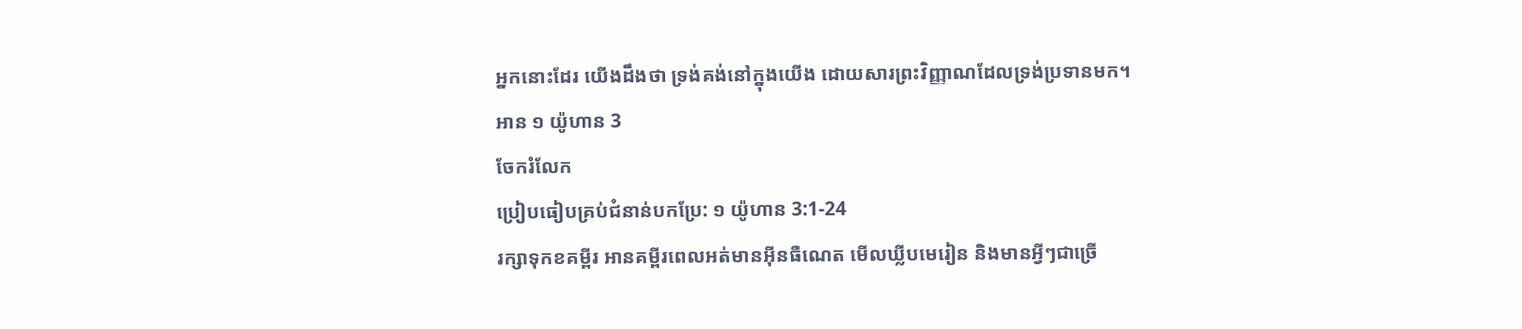អ្នកនោះដែរ យើងដឹងថា ទ្រង់គង់នៅក្នុងយើង ដោយសារព្រះវិញ្ញាណដែលទ្រង់ប្រទានមក។
អាន ១ យ៉ូហាន 3
ចែករំលែក
ប្រៀបធៀបគ្រប់ជំនាន់បកប្រែ: ១ យ៉ូហាន 3:1-24
រក្សាទុកខគម្ពីរ អានគម្ពីរពេលអត់មានអ៊ីនធឺណេត មើលឃ្លីបមេរៀន និងមានអ្វីៗជាច្រើ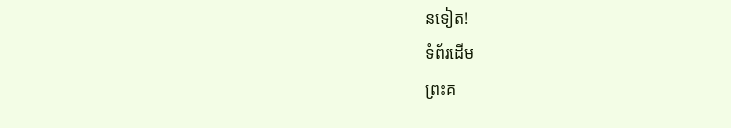នទៀត!
ទំព័រដើម
ព្រះគ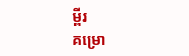ម្ពីរ
គម្រោ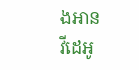ងអាន
វីដេអូ